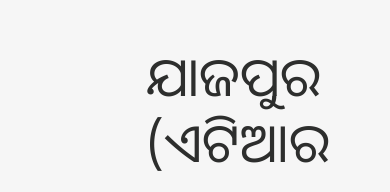ଯାଜପୁର (ଏଟିଆର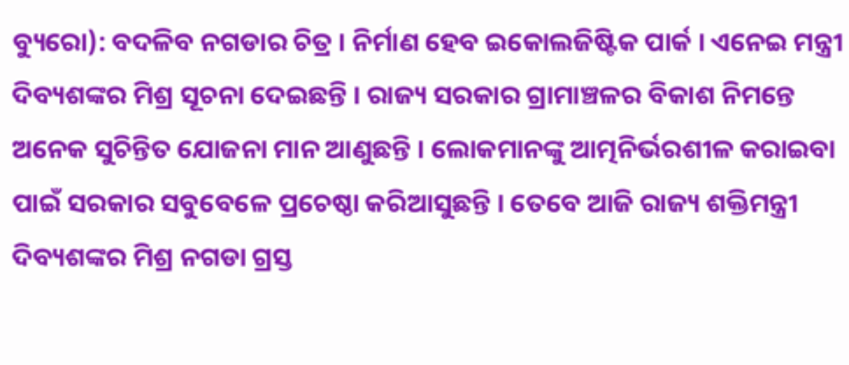ବ୍ୟୁରୋ): ବଦଳିବ ନଗଡାର ଚିତ୍ର । ନିର୍ମାଣ ହେବ ଇକୋଲଜିଷ୍ଟିକ ପାର୍କ । ଏନେଇ ମନ୍ତ୍ରୀ ଦିବ୍ୟଶଙ୍କର ମିଶ୍ର ସୂଚନା ଦେଇଛନ୍ତି । ରାଜ୍ୟ ସରକାର ଗ୍ରାମାଞ୍ଚଳର ବିକାଶ ନିମନ୍ତେ ଅନେକ ସୁଚିନ୍ତିତ ଯୋଜନା ମାନ ଆଣୁଛନ୍ତି । ଲୋକମାନଙ୍କୁ ଆତ୍ମନିର୍ଭରଶୀଳ କରାଇବା ପାଇଁ ସରକାର ସବୁବେଳେ ପ୍ରଚେଷ୍ଠା କରିଆସୁଛନ୍ତି । ତେବେ ଆଜି ରାଜ୍ୟ ଶକ୍ତିମନ୍ତ୍ରୀ ଦିବ୍ୟଶଙ୍କର ମିଶ୍ର ନଗଡା ଗ୍ରସ୍ତ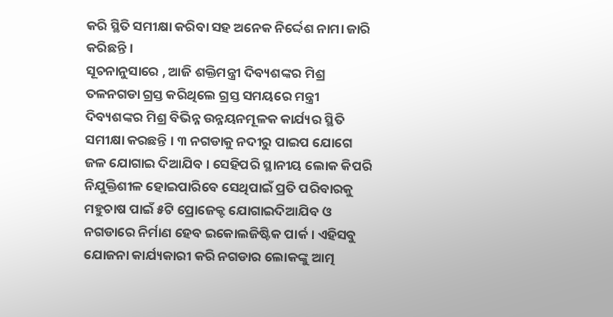କରି ସ୍ଥିତି ସମୀକ୍ଷା କରିବା ସହ ଅନେକ ନିର୍ଦ୍ଦେଶ ନାମା ଜାରି କରିଛନ୍ତି ।
ସୂଚନାନୁସାରେ , ଆଜି ଶକ୍ତିମନ୍ତ୍ରୀ ଦିବ୍ୟଶଙ୍କର ମିଶ୍ର ତଳନଗଡା ଗ୍ରସ୍ତ କରିଥିଲେ ଗ୍ରସ୍ତ ସମୟରେ ମନ୍ତ୍ରୀ ଦିବ୍ୟଶଙ୍କର ମିଶ୍ର ବିଭିନ୍ନ ଉନ୍ନୟନମୂଳକ କାର୍ଯ୍ୟର ସ୍ଥିତି ସମୀକ୍ଷା କରଛନ୍ତି । ୩ ନଗଡାକୁ ନଦୀରୁ ପାଇପ ଯୋଗେ ଜଳ ଯୋଗାଇ ଦିଆଯିବ । ସେହିପରି ସ୍ଥାନୀୟ ଲୋକ କିପରି ନିଯୁକ୍ତିଶୀଳ ହୋଇପାରିବେ ସେଥିପାଇଁ ପ୍ରତି ପରିବାରକୁ ମହୁଚାଷ ପାଇଁ ୫ଟି ପ୍ରୋଜେକ୍ଟ ଯୋଗାଇଦିଆଯିବ ଓ ନଗଡାରେ ନିର୍ମାଣ ହେବ ଇକୋଲଜିଷ୍ଟିକ ପାର୍କ । ଏହିସବୁ ଯୋଜନା କାର୍ଯ୍ୟକାରୀ କରି ନଗଡାର ଲୋକଙ୍କୁ ଆତ୍ମ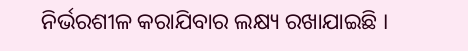ନିର୍ଭରଶୀଳ କରାଯିବାର ଲକ୍ଷ୍ୟ ରଖାଯାଇଛି ।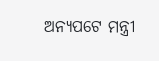ଅନ୍ୟପଟେ ମନ୍ତ୍ରୀ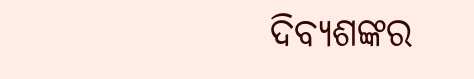ଦିବ୍ୟଶଙ୍କର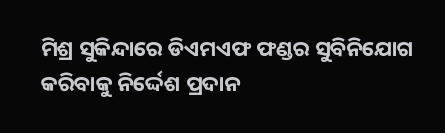ମିଶ୍ର ସୁକିନ୍ଦାରେ ଡିଏମଏଫ ଫଣ୍ଡର ସୁବିନିଯୋଗ କରିବାକୁ ନିର୍ଦ୍ଦେଶ ପ୍ରଦାନ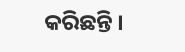କରିଛନ୍ତି ।